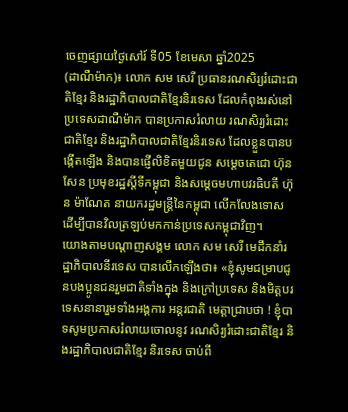ចេញផ្សាយថ្ងៃសៅរ៍ ទី05 ខែមេសា ឆ្នាំ2025
(ដាណឺម៉ាក)៖ លោក សម សេរី ប្រធានរណសិរ្យរំដោះជាតិខ្មែរ និងរដ្ឋាភិបាលជាតិខ្មែរនិរទេស ដែលកំពុងរស់នៅប្រទេសដាណឺម៉ាក បានប្រកាសរំលាយ រណសិរ្យរំដោះជាតិខ្មែរ និងរដ្ឋាភិបាលជាតិខ្មែរនិរទេស ដែលខ្លួនបានបង្កើតឡើង និងបានផ្ញើលិខិតមួយជូន សម្តេចតេជោ ហ៊ុន សែន ប្រមុខរដ្ឋស្តីទីកម្ពុជា និងសម្តេចមហាបវរធិបតី ហ៊ុន ម៉ាណែត នាយករដ្ឋមន្រ្តីនៃកម្ពុជា លើកលែងទោស ដើម្បីបានវិលត្រឡប់មកកាន់ប្រទេសកម្ពុជាវិញ។
យោងតាមបណ្តាញសង្គម លោក សម សេរី មេដឹកនាំរដ្ឋាភិបាលនីរទេស បានលើកឡើងថា៖ «ខ្ញុំសូមជម្រាបជូនបងប្អូនជនរួមជាតិទាំងក្នុង និងក្រៅប្រទេស និងមិត្តបរទេសនានារួមទាំងអង្គការ អន្តរជាតិ មេត្តាជ្រាបថា ! ខ្ញុំបាទសូមប្រកាសរំលាយចោលនូវ រណសិរ្យរំដោះជាតិខ្មែរ និងរដ្ឋាភិបាលជាតិខ្មែរ និរទេស ចាប់ពី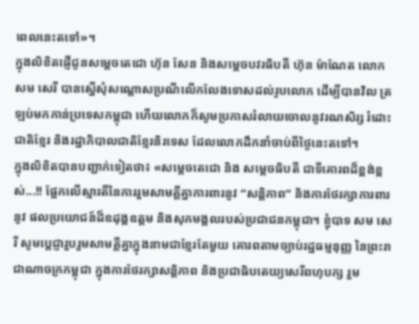ពេលនេះតទៅ»។
ក្នុងលិខិតផ្ញើជូនសម្តេចតេជោ ហ៊ុន សែន និងសម្តេចបវរធិបតី ហ៊ុន ម៉ាណែត លោក សម សេរី បានស្នើសុំសណ្តោសប្រណីលើកលែងទោសដល់រូបលោក ដើម្បីបានវិល ត្រឡប់មកកាន់ប្រទេសកម្ពុជា ហើយលោកក៏សូមប្រកាសរំលាយចោលនូវរណសិរ្ស រំដោះជាតិខ្មែរ និងរដ្ឋាភិបាលជាតិខ្មែរនិរទេស ដែលលោកដឹកនាំចាប់ពីថ្ងៃនេះតទៅ។
ក្នុងលិខិតបានបញ្ជាក់ទៀតថា៖ «សម្តេចតេជោ និង សម្តេចធិបតី ជាទីគោរពដ៏ខ្ពង់ខ្ពស់...!! ផ្អែកលើស្មារតីនៃការរួមសាមគ្គីគ្នាការពារនូវ “សន្តិភាព” និងការថែរក្សាការពារនូវ ផលប្រយោជន៍ដ៏ឧដុង្គឧត្តម និងសុភមង្គលរបស់ប្រជាជនកម្ពុជា។ ខ្ញុំបាទ សម សេរី សូមប្តេជ្ញារួបរួមសាមគ្គីគ្នាក្នុងនាមជាខ្មែរតែមួយ គោរពតាមច្បាប់រដ្ឋធម្មនុញ្ញ នៃព្រះរាជាណាចក្រកម្ពុជា ក្នុងការថែរក្សាសន្តិភាព និងប្រជាធិបតេយ្យសេរីពហុបក្ស រួម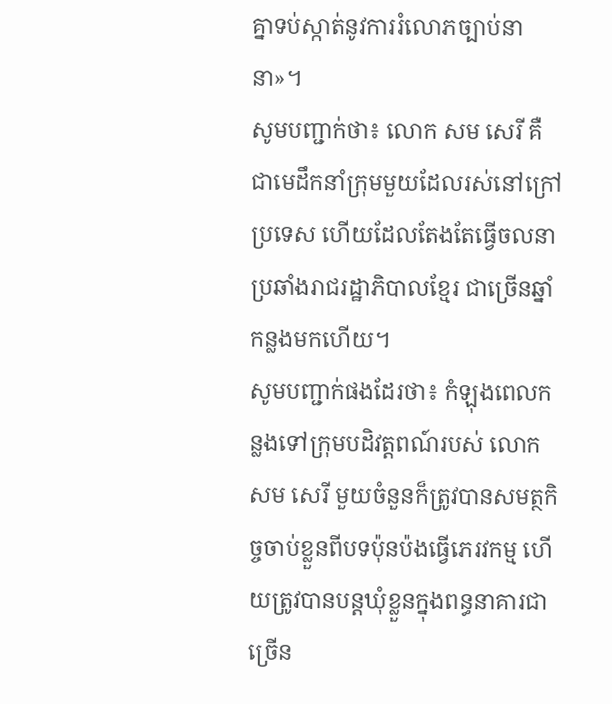គ្នាទប់ស្កាត់នូវការរំលោភច្បាប់នានា»។
សូមបញ្ជាក់ថា៖ លោក សម សេរី គឺជាមេដឹកនាំក្រុមមួយដែលរស់នៅក្រៅប្រទេស ហើយដែលតែងតែធ្វើចលនាប្រឆាំងរាជរដ្ឋាភិបាលខ្មែរ ជាច្រើនឆ្នាំកន្លងមកហើយ។
សូមបញ្ជាក់ផងដែរថា៖ កំឡុងពេលកន្លងទៅក្រុមបដិវត្តពណ៍របស់ លោក សម សេរី មួយចំនួនក៏ត្រូវបានសមត្ថកិច្ចចាប់ខ្លួនពីបទប៉ុនប៉ងធ្វើភេរវកម្ម ហើយត្រូវបានបន្តឃុំខ្លួនក្នុងពន្ធនាគារជាច្រើន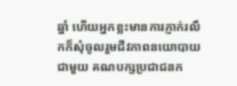ឆ្នាំ ហើយអ្នកខ្លះមានការភ្ញាក់រលឹកក៏សុំចូលរួមជីវភាពនយោបាយជាមួយ គណបក្សប្រជាជនក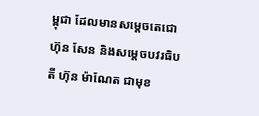ម្ពុជា ដែលមានសម្តេចតេជោ ហ៊ុន សែន និងសម្តេចបវរធិបតី ហ៊ុន ម៉ាណែត ជាមុខ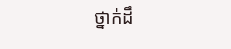ថ្នាក់ដឹ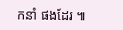កនាំ ផងដែរ ៕